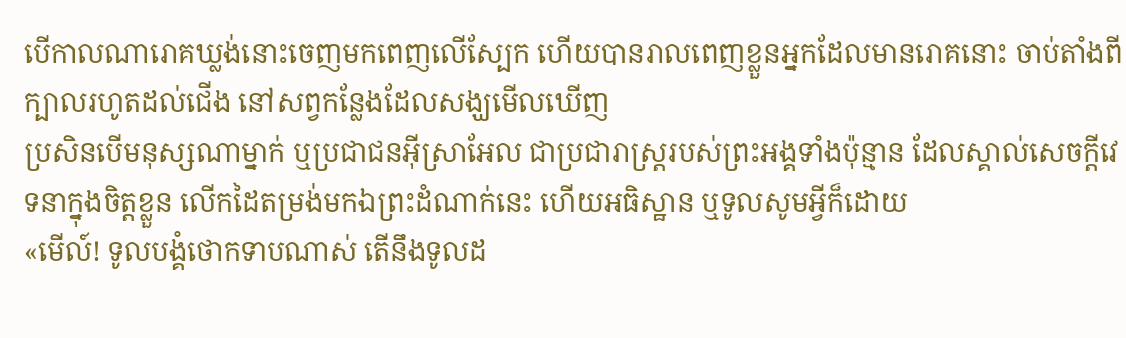បើកាលណារោគឃ្លង់នោះចេញមកពេញលើស្បែក ហើយបានរាលពេញខ្លួនអ្នកដែលមានរោគនោះ ចាប់តាំងពីក្បាលរហូតដល់ជើង នៅសព្វកន្លែងដែលសង្ឃមើលឃើញ
ប្រសិនបើមនុស្សណាម្នាក់ ឬប្រជាជនអ៊ីស្រាអែល ជាប្រជារាស្ត្ររបស់ព្រះអង្គទាំងប៉ុន្មាន ដែលស្គាល់សេចក្ដីវេទនាក្នុងចិត្តខ្លួន លើកដៃតម្រង់មកឯព្រះដំណាក់នេះ ហើយអធិស្ឋាន ឬទូលសូមអ្វីក៏ដោយ
«មើល៍! ទូលបង្គំថោកទាបណាស់ តើនឹងទូលដ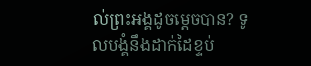ល់ព្រះអង្គដូចម្តេចបាន? ទូលបង្គំនឹងដាក់ដៃខ្ទប់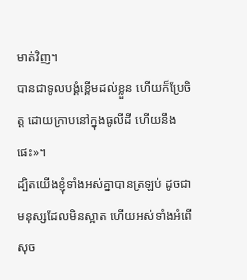មាត់វិញ។
បានជាទូលបង្គំខ្ពើមដល់ខ្លួន ហើយក៏ប្រែចិត្ត ដោយក្រាបនៅក្នុងធូលីដី ហើយនឹងផេះ»។
ដ្បិតយើងខ្ញុំទាំងអស់គ្នាបានត្រឡប់ ដូចជាមនុស្សដែលមិនស្អាត ហើយអស់ទាំងអំពើសុច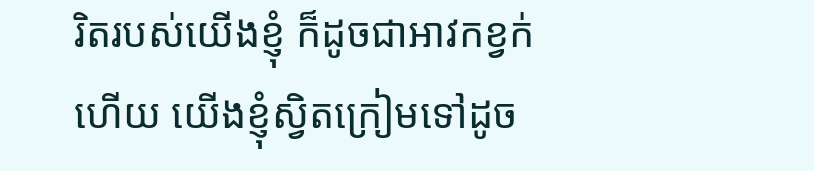រិតរបស់យើងខ្ញុំ ក៏ដូចជាអាវកខ្វក់ហើយ យើងខ្ញុំស្វិតក្រៀមទៅដូច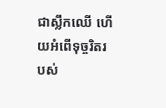ជាស្លឹកឈើ ហើយអំពើទុច្ចរិតរបស់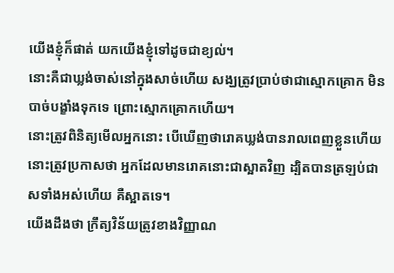យើងខ្ញុំក៏ផាត់ យកយើងខ្ញុំទៅដូចជាខ្យល់។
នោះគឺជាឃ្លង់ចាស់នៅក្នុងសាច់ហើយ សង្ឃត្រូវប្រាប់ថាជាស្មោកគ្រោក មិនបាច់បង្ខាំងទុកទេ ព្រោះស្មោកគ្រោកហើយ។
នោះត្រូវពិនិត្យមើលអ្នកនោះ បើឃើញថារោគឃ្លង់បានរាលពេញខ្លួនហើយ នោះត្រូវប្រកាសថា អ្នកដែលមានរោគនោះជាស្អាតវិញ ដ្បិតបានត្រឡប់ជាសទាំងអស់ហើយ គឺស្អាតទេ។
យើងដឹងថា ក្រឹត្យវិន័យត្រូវខាងវិញ្ញាណ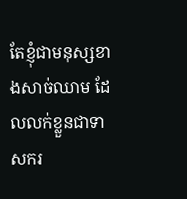តែខ្ញុំជាមនុស្សខាងសាច់ឈាម ដែលលក់ខ្លួនជាទាសករ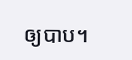ឲ្យបាប។